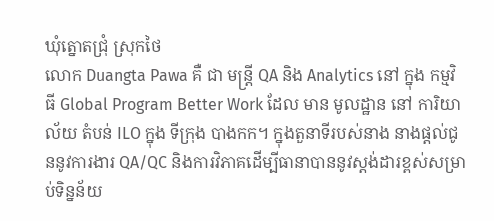ឃុំត្នោតជ្រុំ ស្រុកថៃ
លោក Duangta Pawa គឺ ជា មន្ត្រី QA និង Analytics នៅ ក្នុង កម្មវិធី Global Program Better Work ដែល មាន មូលដ្ឋាន នៅ ការិយាល័យ តំបន់ ILO ក្នុង ទីក្រុង បាងកក។ ក្នុងតួនាទីរបស់នាង នាងផ្តល់ជូននូវការងារ QA/QC និងការវិភាគដើម្បីធានាបាននូវស្តង់ដារខ្ពស់សម្រាប់ទិន្នន័យ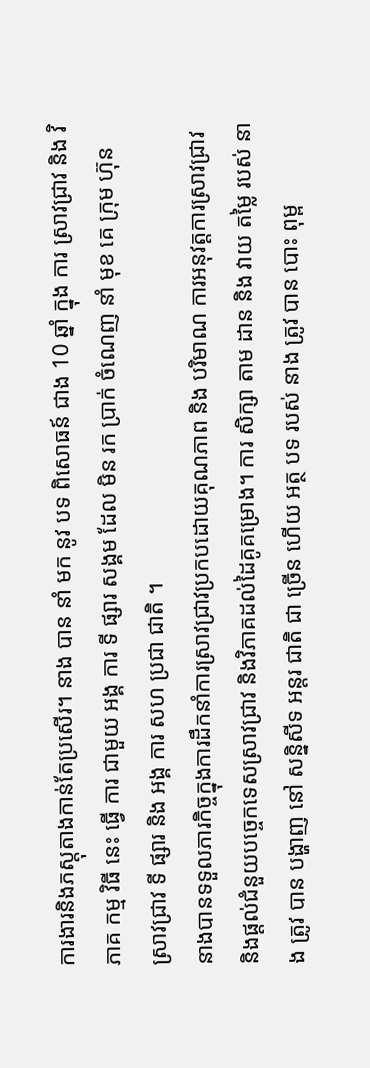ការងារនិងភស្តុតាងកាន់តែប្រសើរ។ នាង បាន នាំ មក នូវ បទ ពិសោធន៍ ជាង 10 ឆ្នាំ ក្នុង ការ ស្រាវជ្រាវ និង វិភាគ កម្ម វិធី នេះ ធ្វើ ការ ជាមួយ អង្គ ការ ទី ផ្សារ សង្គម ដែល មិន រក ប្រាក់ ចំណេញ នាំ មុខ គេ ក្រុម ហ៊ុន ស្រាវជ្រាវ ទី ផ្សារ និង អង្គ ការ សហ ប្រជា ជាតិ ។
នាងបានទទួលភារកិច្ចក្នុងការដឹកនាំការស្រាវជ្រាវប្រកបដោយគុណភាព និង បរិមាណ ការអនុវត្តការស្រាវជ្រាវ និងផ្តល់ជំនួយបច្ចេកទេសស្រាវជ្រាវ និងវិភាគដល់ដៃគូគម្រោង។ ការ សិក្សា តាម ដាន និង វាយ តម្លៃ របស់ នាង ត្រូវ បាន បង្ហាញ នៅ សន្និសីទ អន្តរ ជាតិ ជា ច្រើន ហើយ អត្ថ បទ របស់ នាង ត្រូវ បាន បោះ ពុម្ព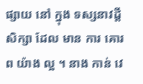ផ្សាយ នៅ ក្នុង ទស្សនាវដ្តី សិក្សា ដែល មាន ការ គោរព យ៉ាង ល្អ ។ នាង កាន់ វេ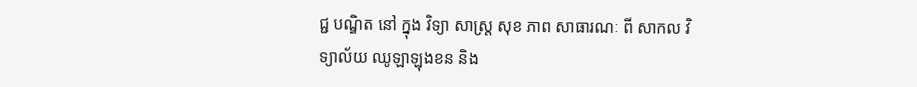ជ្ជ បណ្ឌិត នៅ ក្នុង វិទ្យា សាស្ត្រ សុខ ភាព សាធារណៈ ពី សាកល វិទ្យាល័យ ឈូឡាឡុងខន និង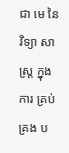ជា មេ នៃ វិទ្យា សាស្ត្រ ក្នុង ការ គ្រប់ គ្រង ប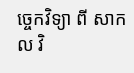ច្ចេកវិទ្យា ពី សាកល វិ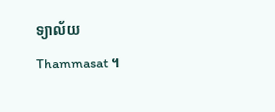ទ្យាល័យ Thammasat ។